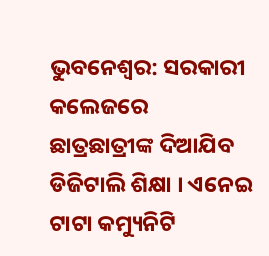ଭୁବନେଶ୍ବର: ସରକାରୀ କଲେଜରେ ଛାତ୍ରଛାତ୍ରୀଙ୍କ ଦିଆଯିବ ଡିଜିଟାଲି ଶିକ୍ଷା । ଏନେଇ ଟାଟା କମ୍ୟୁନିଟି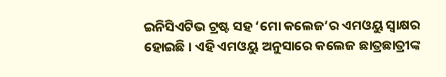ଇନିସିଏଟିଭ ଟ୍ରଷ୍ଟ ସହ ‘ମୋ କଲେଜ’ର ଏମଓୟୁ ସ୍ୱାକ୍ଷର ହୋଇଛି । ଏହି ଏମଓୟୁ ଅନୁସାରେ କଲେଜ ଛାତ୍ରଛାତ୍ରୀଙ୍କ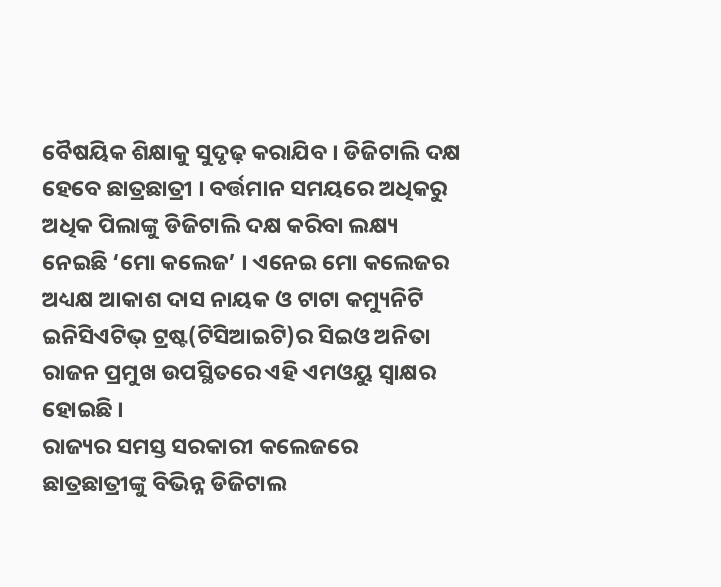ବୈଷୟିକ ଶିକ୍ଷାକୁ ସୁଦୃଢ଼ କରାଯିବ । ଡିଜିଟାଲି ଦକ୍ଷ ହେବେ ଛାତ୍ରଛାତ୍ରୀ । ବର୍ତ୍ତମାନ ସମୟରେ ଅଧିକରୁ ଅଧିକ ପିଲାଙ୍କୁ ଡିଜିଟାଲି ଦକ୍ଷ କରିବା ଲକ୍ଷ୍ୟ ନେଇଛି ‘ମୋ କଲେଜ’ । ଏନେଇ ମୋ କଲେଜର ଅଧ୍ୟକ୍ଷ ଆକାଶ ଦାସ ନାୟକ ଓ ଟାଟା କମ୍ୟୁନିଟି ଇନିସିଏଟିଭ୍ ଟ୍ରଷ୍ଟ(ଟିସିଆଇଟି)ର ସିଇଓ ଅନିତା ରାଜନ ପ୍ରମୁଖ ଉପସ୍ଥିତରେ ଏହି ଏମଓୟୁ ସ୍ୱାକ୍ଷର ହୋଇଛି ।
ରାଜ୍ୟର ସମସ୍ତ ସରକାରୀ କଲେଜରେ ଛାତ୍ରଛାତ୍ରୀଙ୍କୁ ବିଭିନ୍ନ ଡିଜିଟାଲ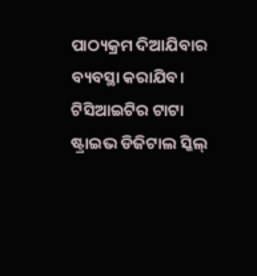ପାଠ୍ୟକ୍ରମ ଦିଆଯିବାର ବ୍ୟବସ୍ଥା କରାଯିବ। ଟିସିଆଇଟିର ଟାଟା ଷ୍ଟ୍ରାଇଭ ଡିଜିଟାଲ ସ୍କିଲ୍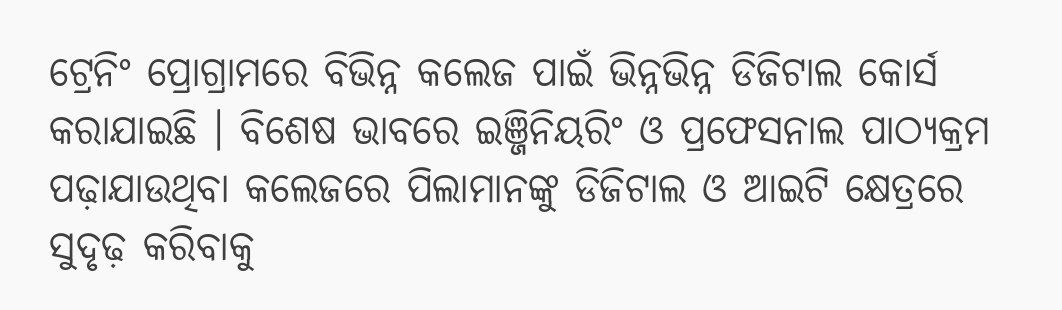ଟ୍ରେନିଂ ପ୍ରୋଗ୍ରାମରେ ବିଭିନ୍ନ କଲେଜ ପାଇଁ ଭିନ୍ନଭିନ୍ନ ଡିଜିଟାଲ କୋର୍ସ କରାଯାଇଛି । ବିଶେଷ ଭାବରେ ଇଞ୍ଜିନିୟରିଂ ଓ ପ୍ରଫେସନାଲ ପାଠ୍ୟକ୍ରମ ପଢ଼ାଯାଉଥିବା କଲେଜରେ ପିଲାମାନଙ୍କୁ ଡିଜିଟାଲ ଓ ଆଇଟି କ୍ଷେତ୍ରରେ ସୁଦୃଢ଼ କରିବାକୁ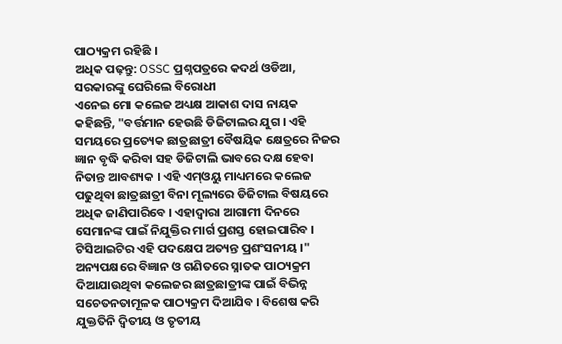ପାଠ୍ୟକ୍ରମ ରହିଛି ।
ଅଧିକ ପଢ଼ନ୍ତୁ: OSSC ପ୍ରଶ୍ନପତ୍ରରେ କଦର୍ଥ ଓଡିଆ, ସରକାରଙ୍କୁ ଘେରିଲେ ବିରୋଧୀ
ଏନେଇ ମୋ କଲେଜ ଅଧ୍ୟକ୍ଷ ଆକାଶ ଦାସ ନାୟକ କହିଛନ୍ତି, "ବର୍ତ୍ତମାନ ହେଉଛି ଡିଜିଟାଲର ଯୁଗ । ଏହି ସମୟରେ ପ୍ରତ୍ୟେକ ଛାତ୍ରଛାତ୍ରୀ ବୈଷୟିକ କ୍ଷେତ୍ରରେ ନିଜର ଜ୍ଞାନ ବୃଦ୍ଧି କରିବା ସହ ଡିଜିଟାଲି ଭାବରେ ଦକ୍ଷ ହେବା ନିତାନ୍ତ ଆବଶ୍ୟକ । ଏହି ଏମ୍ଓୟୁ ମାଧ୍ୟମରେ କଲେଜ ପଢୁଥିବା ଛାତ୍ରଛାତ୍ରୀ ବିନା ମୂଲ୍ୟରେ ଡିଜିଟାଲ ବିଷୟରେ ଅଧିକ ଜାଣିପାରିବେ । ଏହାଦ୍ୱାରା ଆଗାମୀ ଦିନରେ ସେମାନଙ୍କ ପାଇଁ ନିଯୁକ୍ତିର ମାର୍ଗ ପ୍ରଶସ୍ତ ହୋଇପାରିବ । ଟିସିଆଇଟିର ଏହି ପଦକ୍ଷେପ ଅତ୍ୟନ୍ତ ପ୍ରଶଂସନୀୟ ।"
ଅନ୍ୟପକ୍ଷରେ ବିଜ୍ଞାନ ଓ ଗଣିତରେ ସ୍ନାତକ ପାଠ୍ୟକ୍ରମ ଦିଆଯାଉଥିବା କଲେଜର ଛାତ୍ରଛାତ୍ରୀଙ୍କ ପାଇଁ ବିଭିନ୍ନ ସଚେତନତାମୂଳକ ପାଠ୍ୟକ୍ରମ ଦିଆଯିବ । ବିଶେଷ କରି ଯୁକ୍ତତିନି ଦ୍ୱିତୀୟ ଓ ତୃତୀୟ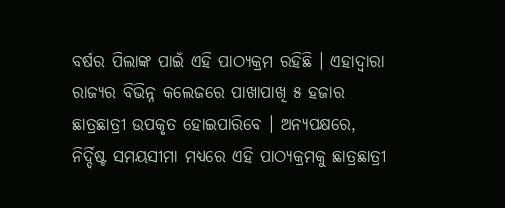ବର୍ଷର ପିଲାଙ୍କ ପାଇଁ ଏହି ପାଠ୍ୟକ୍ରମ ରହିଛି । ଏହାଦ୍ୱାରା ରାଜ୍ୟର ବିଭିନ୍ନ କଲେଜରେ ପାଖାପାଖି ୫ ହଜାର ଛାତ୍ରଛାତ୍ରୀ ଉପକୃତ ହୋଇପାରିବେ । ଅନ୍ୟପକ୍ଷରେ, ନିର୍ଦ୍ଦିଷ୍ଟ ସମୟସୀମା ମଧ୍ୟରେ ଏହି ପାଠ୍ୟକ୍ରମକୁ ଛାତ୍ରଛାତ୍ରୀ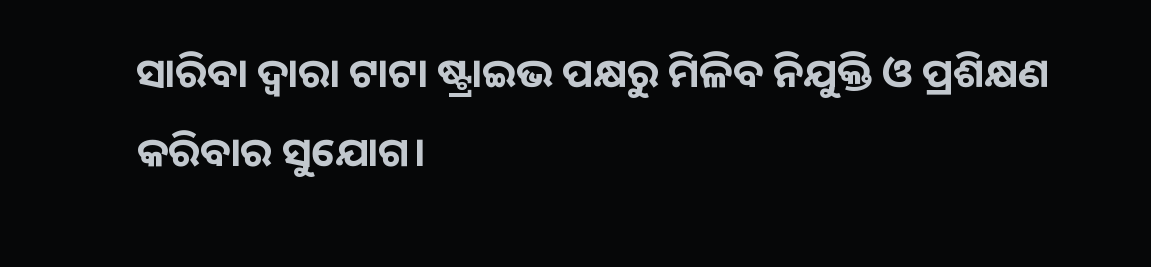ସାରିବା ଦ୍ବାରା ଟାଟା ଷ୍ଟ୍ରାଇଭ ପକ୍ଷରୁ ମିଳିବ ନିଯୁକ୍ତି ଓ ପ୍ରଶିକ୍ଷଣ କରିବାର ସୁଯୋଗ।